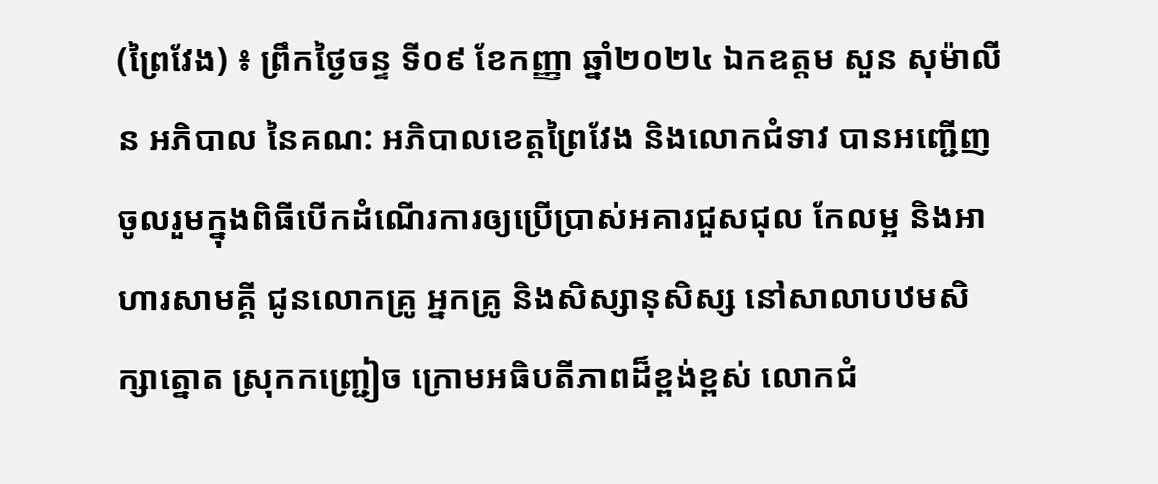(ព្រៃវែង) ៖ ព្រឹកថ្ងៃចន្ទ ទី០៩ ខែកញ្ញា ឆ្នាំ២០២៤ ឯកឧត្តម សួន សុម៉ាលីន អភិបាល នៃគណ: អភិបាលខេត្តព្រៃវែង និងលោកជំទាវ បានអញ្ជើញចូលរួមក្នុងពិធីបើកដំណើរការឲ្យប្រើប្រាស់អគារជួសជុល កែលម្អ និងអាហារសាមគ្គី ជូនលោកគ្រូ អ្នកគ្រូ និងសិស្សានុសិស្ស នៅសាលាបឋមសិក្សាត្នោត ស្រុកកញ្ជ្រៀច ក្រោមអធិបតីភាពដ៏ខ្ពង់ខ្ពស់ លោកជំ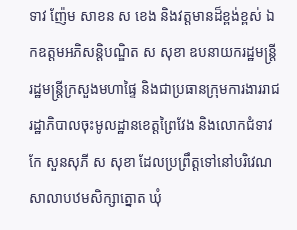ទាវ ញ៉ែម សាខន ស ខេង និងវត្តមានដ៏ខ្ពង់ខ្ពស់ ឯកឧត្តមអភិសន្តិបណ្ឌិត ស សុខា ឧបនាយករដ្ឋមន្ត្រី រដ្ឋមន្ត្រីក្រសួងមហាផ្ទៃ និងជាប្រធានក្រុមការងាររាជរដ្ឋាភិបាលចុះមូលដ្ឋានខេត្តព្រៃវែង និងលោកជំទាវ កែ សួនសុភី ស សុខា ដែលប្រព្រឹត្តទៅនៅបរិវេណសាលាបឋមសិក្សាត្នោត ឃុំ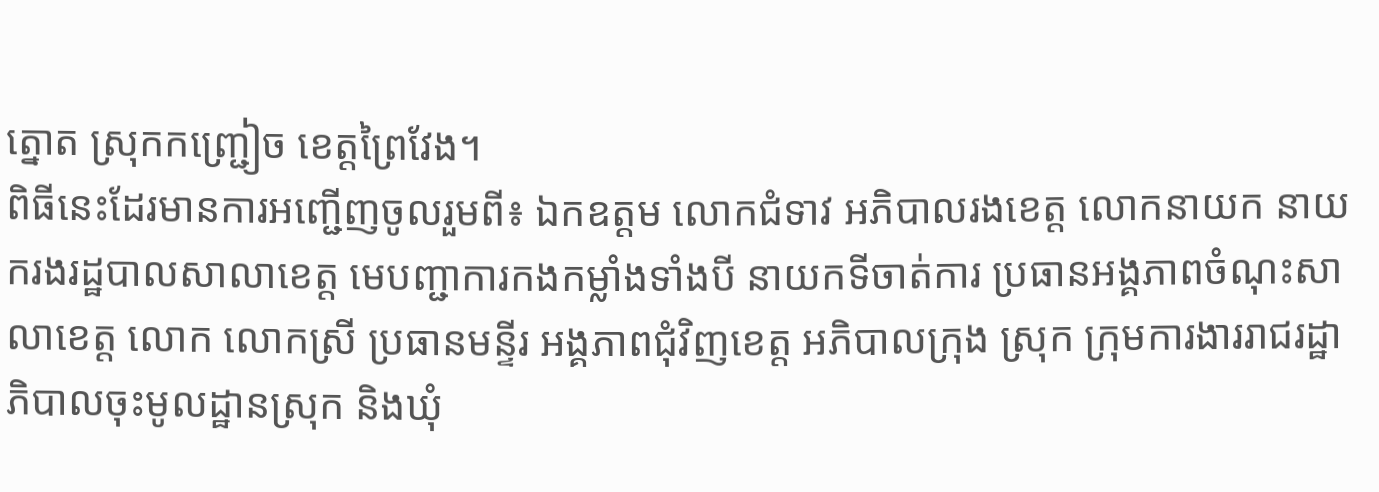ត្នោត ស្រុកកញ្ជ្រៀច ខេត្តព្រៃវែង។
ពិធីនេះដែរមានការអញ្ជើញចូលរួមពី៖ ឯកឧត្តម លោកជំទាវ អភិបាលរងខេត្ត លោកនាយក នាយករងរដ្ឋបាលសាលាខេត្ត មេបញ្ជាការកងកម្លាំងទាំងបី នាយកទីចាត់ការ ប្រធានអង្គភាពចំណុះសាលាខេត្ត លោក លោកស្រី ប្រធានមន្ទីរ អង្គភាពជុំវិញខេត្ត អភិបាលក្រុង ស្រុក ក្រុមការងាររាជរដ្ឋាភិបាលចុះមូលដ្ឋានស្រុក និងឃុំ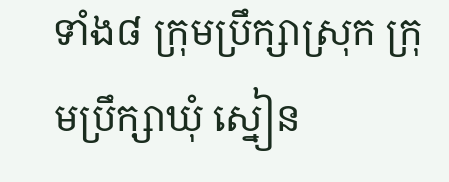ទាំង៨ ក្រុមប្រឹក្សាស្រុក ក្រុមប្រឹក្សាឃុំ ស្នៀន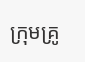ក្រុមគ្រូ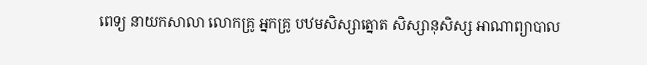ពេទ្យ នាយកសាលា លោកគ្រូ អ្នកគ្រូ បឋមសិស្សាត្នោត សិស្សានុសិស្ស អាណាព្យាបាល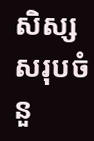សិស្ស សរុបចំនួ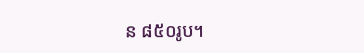ន ៨៥០រូប។